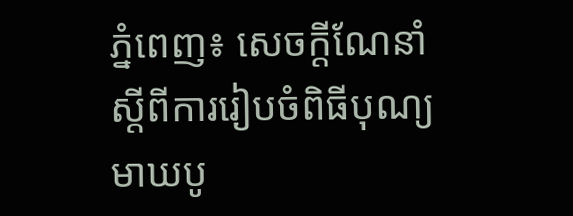ភ្នំពេញ៖ សេចក្តីណែនាំ ស្តីពីការរៀបចំពិធីបុណ្យមាឃបូ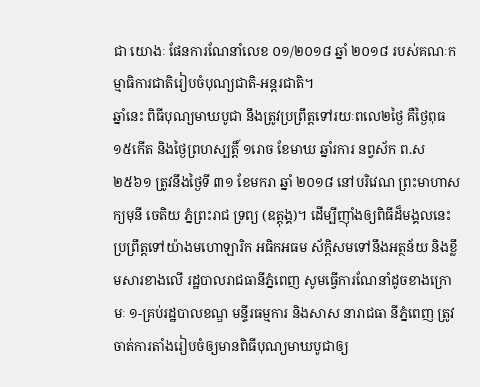ជា យោងៈ ផែនការណែនាំលេខ ០១/២០១៨ ឆ្នាំ ២០១៨ របស់គណៈកម្មាធិការជាតិរៀបចំបុណ្យជាតិ-អន្តរជាតិ។
ឆ្នាំនេះ ពិធីបុណ្យមាឃបូជា នឹងត្រូវប្រព្រឹត្តទៅរយៈពលេ២ថ្ងៃ គឺថ្ងៃពុធ ១៥កើត និងថ្ងៃព្រហស្បត្តិ៍ ១រោច ខែមាឃ ឆ្នាំរការ នព្វស័ក ព.ស ២៥៦១ ត្រូវនឹងថ្ងៃទី ៣១ ខែមករា ឆ្នាំ ២០១៨ នៅបរិវេណ ព្រះមាហាសក្យមុនី ចេតិយ ភ្នំព្រះរាជ ទ្រព្យ (ឧត្តុង្គ)។ ដើម្បីញ៉ាំងឲ្យពិធីដ៏មង្គលនេះ ប្រព្រឹត្តទៅយ៉ាងមហោឡារិក អធិកអធម ស័ក្តិសមទៅនឹងអត្ថន័យ និងខ្លឹមសារខាងលើ រដ្ឋបាលរាជធានីភ្នំពេញ សូមធ្វើការណែនាំដូចខាងក្រោមៈ ១-គ្រប់រដ្ឋបាលខណ្ឌ មន្ទីរធម្មការ និងសាស នារាជធា នីភ្នំពេញ ត្រូវចាត់ការតាំងរៀបចំឲ្យមានពិធីបុណ្យមាឃបូជាឲ្យ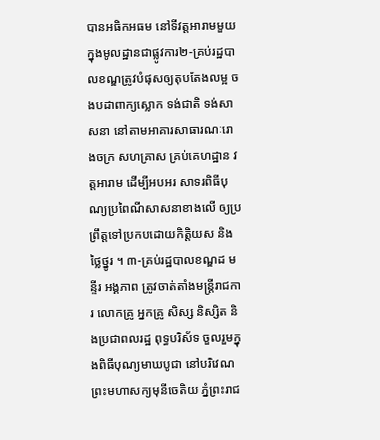បានអធិកអធម នៅទីវត្តអារាមមួយក្នុងមូលដ្ឋានជាផ្លូវការ២-គ្រប់រដ្ឋបាលខណ្ឌត្រូវបំផុសឲ្យតុបតែងលម្អ ចងបដាពាក្យស្លោក ទង់ជាតិ ទង់សាសនា នៅតាមអាគារសាធារណៈរោងចក្រ សហគ្រាស គ្រប់គេហដ្ឋាន វត្តអារាម ដើម្បីអបអរ សាទរពិធីបុណ្យប្រពៃណីសាសនាខាងលើ ឲ្យប្រព្រឹត្តទៅប្រកបដោយកិត្តិយស និងថ្លៃថ្នូរ ។ ៣-គ្រប់រដ្ឋបាលខណ្ឌដ មន្ទីរ អង្គភាព ត្រូវចាត់តាំងមន្ត្រីរាជការ លោកគ្រូ អ្នកគ្រូ សិស្ស និស្សិត និងប្រជាពលរដ្ឋ ពុទ្ធបរិស័ទ ចួលរួមក្នុងពិធីបុណ្យមាឃបូជា នៅបរិវេណ ព្រះមហាសក្យមុនីចេតិយ ភ្នំព្រះរាជ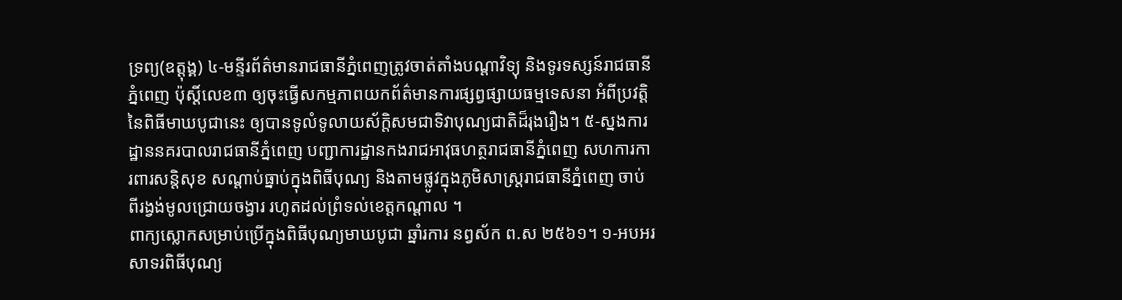ទ្រព្យ(ឧត្តុង្គ) ៤-មន្ទីរព័ត៌មានរាជធានីភ្នំពេញត្រូវចាត់តាំងបណ្តាវិទ្យុ និងទូរទស្សន៍រាជធានីភ្នំពេញ ប៉ុស្តិ៍លេខ៣ ឲ្យចុះធ្វើសកម្មភាពយកព័ត៌មានការផ្សព្វផ្សាយធម្មទេសនា អំពីប្រវត្តិនៃពិធីមាឃបូជានេះ ឲ្យបានទូលំទូលាយស័ក្តិសមជាទិវាបុណ្យជាតិដ៏រុងរឿង។ ៥-ស្នងការដ្ឋាននគរបាលរាជធានីភ្នំពេញ បញ្ជាការដ្ឋានកងរាជអាវុធហត្ថរាជធានីភ្នំពេញ សហការការពារសន្តិសុខ សណ្តាប់ធ្នាប់ក្នុងពិធីបុណ្យ និងតាមផ្លូវក្នុងភូមិសាស្ត្ររាជធានីភ្នំពេញ ចាប់ពីរង្វង់មូលជ្រោយចង្វារ រហូតដល់ព្រំទល់ខេត្តកណ្តាល ។
ពាក្យស្លោកសម្រាប់ប្រើក្នុងពិធីបុណ្យមាឃបូជា ឆ្នាំរការ នព្វស័ក ព.ស ២៥៦១។ ១-អបអរសាទរពិធីបុណ្យ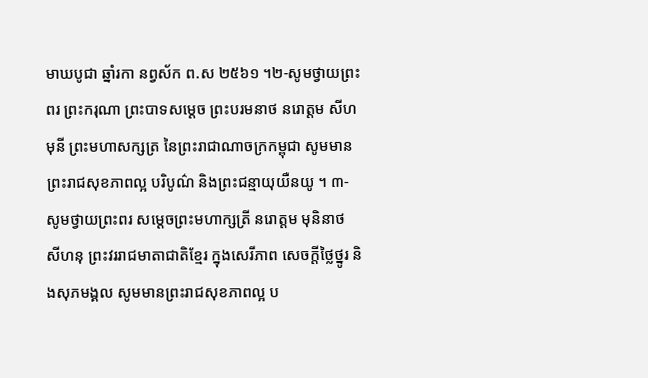មាឃបូជា ឆ្នាំរកា នព្វស័ក ព.ស ២៥៦១ ។២-សូមថ្វាយព្រះពរ ព្រះករុណា ព្រះបាទសម្តេច ព្រះបរមនាថ នរោត្តម សីហមុនី ព្រះមហាសក្សត្រ នៃព្រះរាជាណាចក្រកម្ពុជា សូមមានព្រះរាជសុខភាពល្អ បរិបូណ៌ និងព្រះជន្មាយុយឺនយូ ។ ៣-សូមថ្វាយព្រះពរ សម្តេចព្រះមហាក្សត្រី នរោត្តម មុនិនាថ សីហនុ ព្រះវររាជមាតាជាតិខ្មែរ ក្នុងសេរីភាព សេចក្តីថ្លៃថ្នូរ និងសុភមង្គល សូមមានព្រះរាជសុខភាពល្អ ប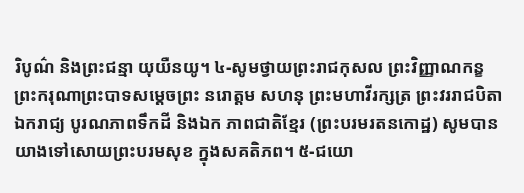រិបូណ៌ និងព្រះជន្មា យុយឺនយូ។ ៤-សូមថ្វាយព្រះរាជកុសល ព្រះវិញ្ញាណកន្ខ ព្រះករុណាព្រះបាទសម្តេចព្រះ នរោត្តម សហនុ ព្រះមហាវីរក្សត្រ ព្រះវររាជបិតា ឯករាជ្យ បូរណភាពទឹកដី និងឯក ភាពជាតិខ្មែរ (ព្រះបរមរតនកោដ្ឋ) សូមបានយាងទៅសោយព្រះបរមសុខ ក្នុងសគតិភព។ ៥-ជយោ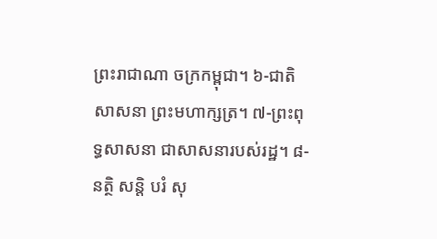ព្រះរាជាណា ចក្រកម្ពុជា។ ៦-ជាតិ សាសនា ព្រះមហាក្សត្រ។ ៧-ព្រះពុទ្ធសាសនា ជាសាសនារបស់រដ្ឋ។ ៨-នត្ថិ សន្តិ បរំ សុ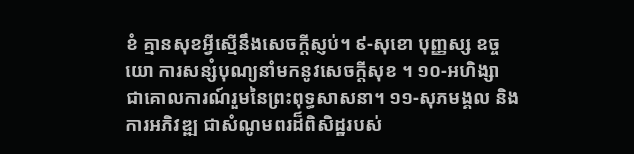ខំ គ្មានសុខអ្វីស្មើនឹងសេចក្តីស្ញប់។ ៩-សុខោ បុញ្ញស្ស ឧច្ចយោ ការសន្សំបុណ្យនាំមកនូវសេចក្តីសុខ ។ ១០-អហិង្សា ជាគោលការណ៍រួមនៃព្រះពុទ្ធសាសនា។ ១១-សុភមង្គល និងការអភិវឌ្ឍ ជាសំណូមពរដ៏ពិសិដ្ឋរបស់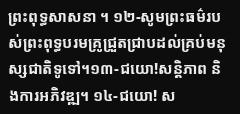ព្រះពុទ្ធសាសនា ។ ១២-សូមព្រះធម៌របស់ព្រះពុទ្ធបរមគ្រូជ្រួតជ្រាបដល់គ្រប់មនុស្សជាតិទូទៅ។១៣-ជយោ!សន្តិភាព និងការអភិវឌ្ឍ។ ១៤-ជយោ! ស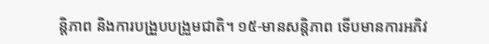ន្តិភាព និងការបង្រួបបង្រួមជាតិ។ ១៥-មានសន្តិភាព ទើបមានការអភិវ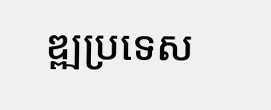ឌ្ឍប្រទេស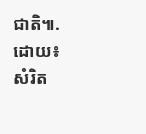ជាតិ៕.
ដោយ៖ សំរិត